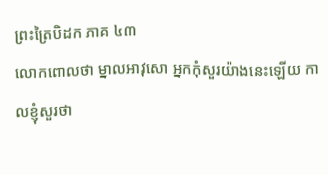ព្រះត្រៃបិដក ភាគ ៤៣
លោកពោលថា ម្នាលអាវុសោ អ្នកកុំសួរយ៉ាងនេះឡើយ កាលខ្ញុំសួរថា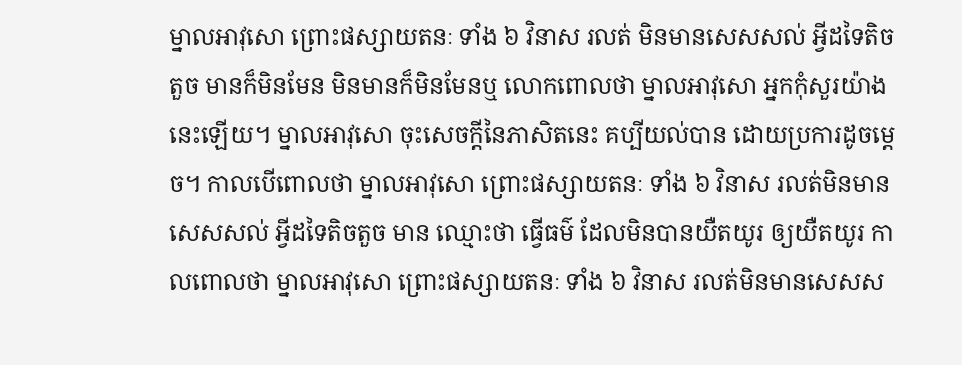ម្នាលអាវុសោ ព្រោះផស្សាយតនៈ ទាំង ៦ វិនាស រលត់ មិនមានសេសសល់ អ្វីដទៃតិចតួច មានក៏មិនមែន មិនមានក៏មិនមែនឬ លោកពោលថា ម្នាលអាវុសោ អ្នកកុំសួរយ៉ាងនេះឡើយ។ ម្នាលអាវុសោ ចុះសេចក្ដីនៃភាសិតនេះ គប្បីយល់បាន ដោយប្រការដូចម្ដេច។ កាលបើពោលថា ម្នាលអាវុសោ ព្រោះផស្សាយតនៈ ទាំង ៦ វិនាស រលត់មិនមានសេសសល់ អ្វីដទៃតិចតួច មាន ឈ្មោះថា ធ្វើធម៌ ដែលមិនបានយឺតយូរ ឲ្យយឺតយូរ កាលពោលថា ម្នាលអាវុសោ ព្រោះផស្សាយតនៈ ទាំង ៦ វិនាស រលត់មិនមានសេសស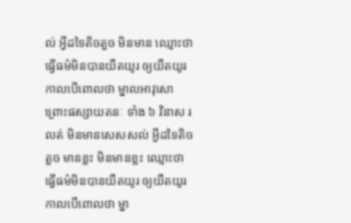ល់ អ្វីដទៃតិចតួច មិនមាន ឈ្មោះថា ធ្វើធម៌មិនបានយឺតយូរ ឲ្យយឺតយូរ កាលបើពោលថា ម្នាលអាវុសោ ព្រោះផស្សាយតនៈ ទាំង ៦ វិនាស រលត់ មិនមានសេសសល់ អ្វីដទៃតិចតួច មានខ្លះ មិនមានខ្លះ ឈ្មោះថា ធ្វើធម៌មិនបានយឺតយូរ ឲ្យយឺតយូរ កាលបើពោលថា ម្នា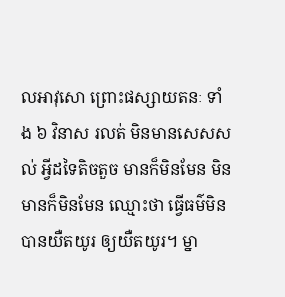លអាវុសោ ព្រោះផស្សាយតនៈ ទាំង ៦ វិនាស រលត់ មិនមានសេសសល់ អ្វីដទៃតិចតួច មានក៏មិនមែន មិនមានក៏មិនមែន ឈ្មោះថា ធ្វើធម៌មិនបានយឺតយូរ ឲ្យយឺតយូរ។ ម្នា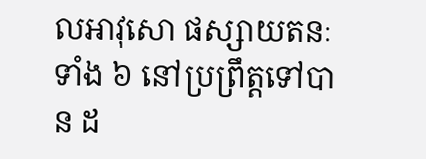លអាវុសោ ផស្សាយតនៈ ទាំង ៦ នៅប្រព្រឹត្តទៅបាន ដ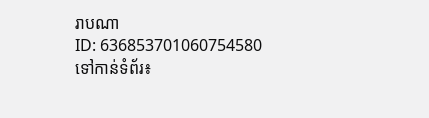រាបណា
ID: 636853701060754580
ទៅកាន់ទំព័រ៖